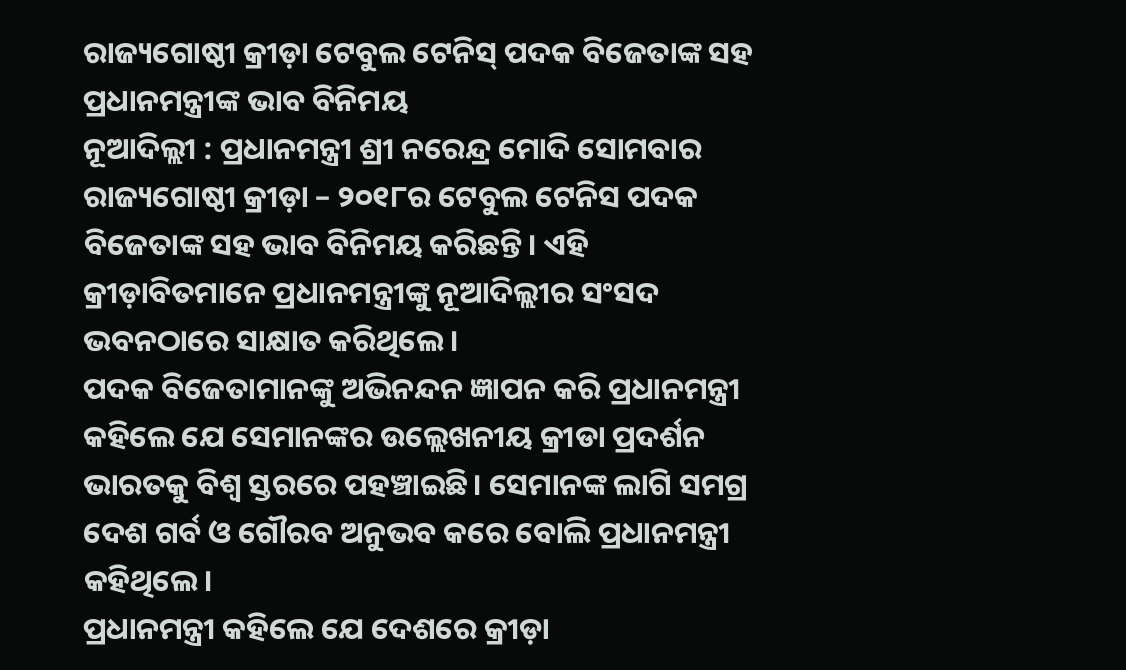ରାଜ୍ୟଗୋଷ୍ଠୀ କ୍ରୀଡ଼ା ଟେବୁଲ ଟେନିସ୍ ପଦକ ବିଜେତାଙ୍କ ସହ ପ୍ରଧାନମନ୍ତ୍ରୀଙ୍କ ଭାବ ବିନିମୟ
ନୂଆଦିଲ୍ଲୀ : ପ୍ରଧାନମନ୍ତ୍ରୀ ଶ୍ରୀ ନରେନ୍ଦ୍ର ମୋଦି ସୋମବାର ରାଜ୍ୟଗୋଷ୍ଠୀ କ୍ରୀଡ଼ା – ୨୦୧୮ର ଟେବୁଲ ଟେନିସ ପଦକ ବିଜେତାଙ୍କ ସହ ଭାବ ବିନିମୟ କରିଛନ୍ତି। ଏହି କ୍ରୀଡ଼ାବିତମାନେ ପ୍ରଧାନମନ୍ତ୍ରୀଙ୍କୁ ନୂଆଦିଲ୍ଲୀର ସଂସଦ ଭବନଠାରେ ସାକ୍ଷାତ କରିଥିଲେ।
ପଦକ ବିଜେତାମାନଙ୍କୁ ଅଭିନନ୍ଦନ ଜ୍ଞାପନ କରି ପ୍ରଧାନମନ୍ତ୍ରୀ କହିଲେ ଯେ ସେମାନଙ୍କର ଉଲ୍ଲେଖନୀୟ କ୍ରୀଡା ପ୍ରଦର୍ଶନ ଭାରତକୁ ବିଶ୍ୱ ସ୍ତରରେ ପହଞ୍ଚାଇଛି। ସେମାନଙ୍କ ଲାଗି ସମଗ୍ର ଦେଶ ଗର୍ବ ଓ ଗୌରବ ଅନୁଭବ କରେ ବୋଲି ପ୍ରଧାନମନ୍ତ୍ରୀ କହିଥିଲେ।
ପ୍ରଧାନମନ୍ତ୍ରୀ କହିଲେ ଯେ ଦେଶରେ କ୍ରୀଡ଼ା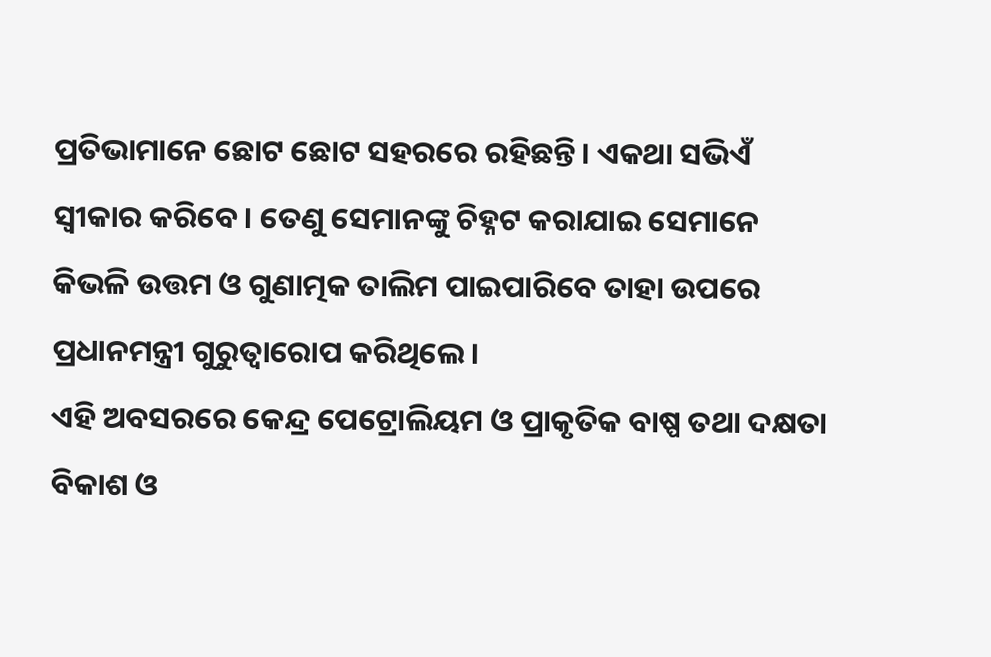ପ୍ରତିଭାମାନେ ଛୋଟ ଛୋଟ ସହରରେ ରହିଛନ୍ତି। ଏକଥା ସଭିଏଁ ସ୍ୱୀକାର କରିବେ। ତେଣୁ ସେମାନଙ୍କୁ ଚିହ୍ନଟ କରାଯାଇ ସେମାନେ କିଭଳି ଉତ୍ତମ ଓ ଗୁଣାତ୍ମକ ତାଲିମ ପାଇପାରିବେ ତାହା ଉପରେ ପ୍ରଧାନମନ୍ତ୍ରୀ ଗୁରୁତ୍ୱାରୋପ କରିଥିଲେ।
ଏହି ଅବସରରେ କେନ୍ଦ୍ର ପେଟ୍ରୋଲିୟମ ଓ ପ୍ରାକୃତିକ ବାଷ୍ପ ତଥା ଦକ୍ଷତା ବିକାଶ ଓ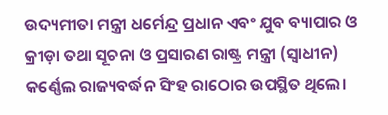ଉଦ୍ୟମୀତା ମନ୍ତ୍ରୀ ଧର୍ମେନ୍ଦ୍ର ପ୍ରଧାନ ଏବଂ ଯୁବ ବ୍ୟାପାର ଓ କ୍ରୀଡ଼ା ତଥା ସୂଚନା ଓ ପ୍ରସାରଣ ରାଷ୍ଟ୍ର ମନ୍ତ୍ରୀ (ସ୍ୱାଧୀନ) କର୍ଣ୍ଣେଲ ରାଜ୍ୟବର୍ଦ୍ଧନ ସିଂହ ରାଠୋର ଉପସ୍ଥିତ ଥିଲେ।